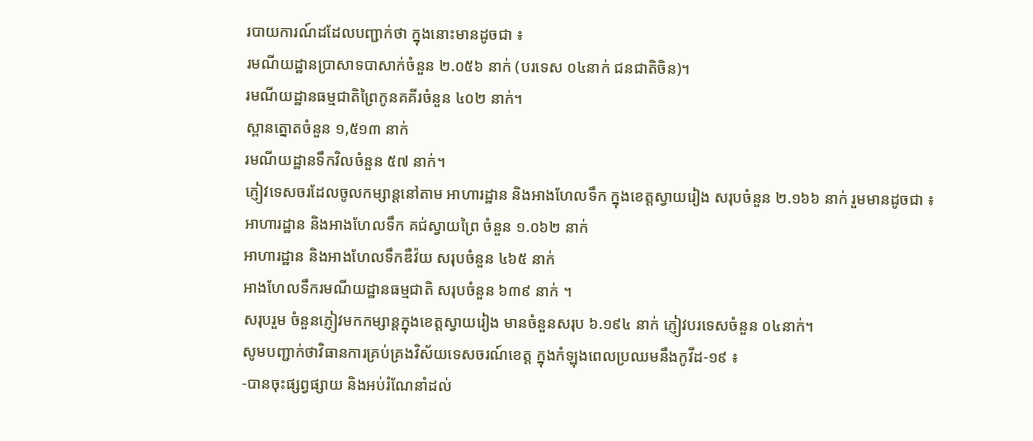របាយការណ៍ដដែលបញ្ជាក់ថា ក្នុងនោះមានដូចជា ៖
រមណីយដ្ឋានប្រាសាទបាសាក់ចំនួន ២.០៥៦ នាក់ (បរទេស ០៤នាក់ ជនជាតិចិន)។
រមណីយដ្ឋានធម្មជាតិព្រៃកូនគគីរចំនួន ៤០២ នាក់។
ស្ពានត្នោតចំនួន ១,៥១៣ នាក់
រមណីយដ្ឋានទឹកវិលចំនួន ៥៧ នាក់។
ភ្ញៀវទេសចរដែលចូលកម្សាន្តនៅតាម អាហារដ្ឋាន និងអាងហែលទឹក ក្នុងខេត្តស្វាយរៀង សរុបចំនួន ២.១៦៦ នាក់ រួមមានដូចជា ៖
អាហារដ្ឋាន និងអាងហែលទឹក គជ់ស្វាយព្រៃ ចំនួន ១.០៦២ នាក់
អាហារដ្ឋាន និងអាងហែលទឹកឌឺវ៉យ សរុបចំនួន ៤៦៥ នាក់
អាងហែលទឹករមណីយដ្ឋានធម្មជាតិ សរុបចំនួន ៦៣៩ នាក់ ។
សរុបរួម ចំនួនភ្ញៀវមកកម្សាន្តក្នុងខេត្តស្វាយរៀង មានចំនួនសរុប ៦.១៩៤ នាក់ ភ្ញៀវបរទេសចំនួន ០៤នាក់។
សូមបញ្ជាក់ថាវិធានការគ្រប់គ្រងវិស័យទេសចរណ៍ខេត្ត ក្នុងកំឡុងពេលប្រឈមនឹងកូវីដ-១៩ ៖
-បានចុះផ្សព្វផ្សាយ និងអប់រំណែនាំដល់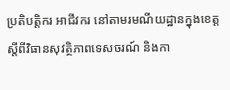ប្រតិបត្តិករ អាជីវករ នៅតាមរមណីយដ្ឋានក្នុងខេត្ត ស្តីពីវិធានសុវត្ថិភាពទេសចរណ៍ និងកា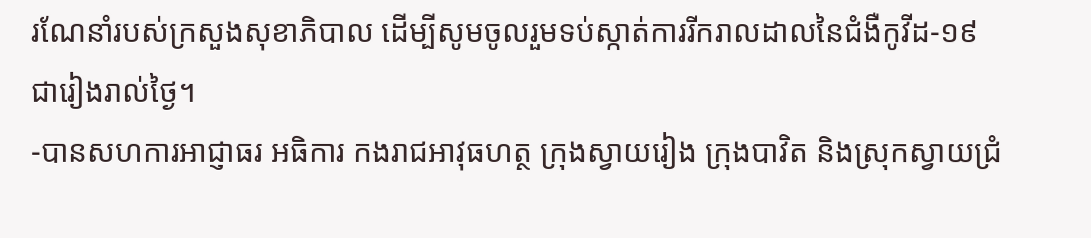រណែនាំរបស់ក្រសួងសុខាភិបាល ដើម្បីសូមចូលរួមទប់ស្កាត់ការរីករាលដាលនៃជំងឺកូវីដ-១៩ ជារៀងរាល់ថ្ងៃ។
-បានសហការអាជ្ញាធរ អធិការ កងរាជអាវុធហត្ថ ក្រុងស្វាយរៀង ក្រុងបាវិត និងស្រុកស្វាយជ្រំ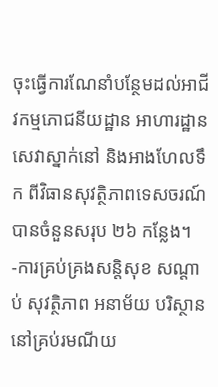ចុះធ្វើការណែនាំបន្ថែមដល់អាជីវកម្មភោជនីយដ្ឋាន អាហារដ្ឋាន សេវាស្នាក់នៅ និងអាងហែលទឹក ពីវិធានសុវត្ថិភាពទេសចរណ៍ បានចំនួនសរុប ២៦ កន្លែង។
-ការគ្រប់គ្រងសន្តិសុខ សណ្តាប់ សុវត្ថិភាព អនាម័យ បរិស្ថាន នៅគ្រប់រមណីយ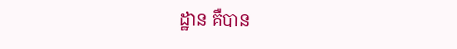ដ្ឋាន គឺបាន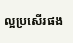ល្អប្រសើរផង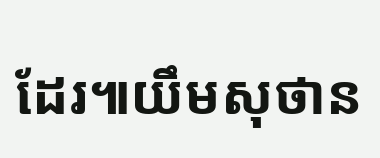ដែរ៕យឹមសុថាន